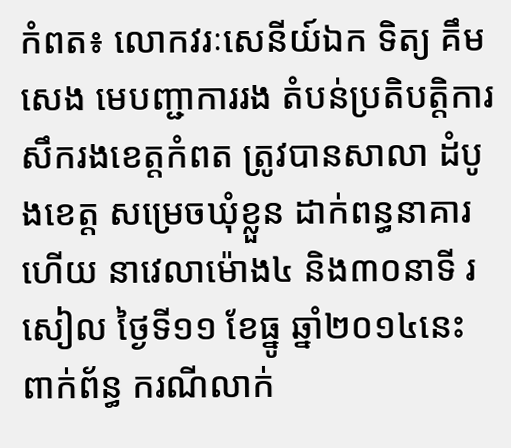កំពត៖ លោកវរៈសេនីយ៍ឯក ទិត្យ គឹមសេង មេបញ្ជាការរង តំបន់ប្រតិបត្តិការ សឹករងខេត្តកំពត ត្រូវបានសាលា ដំបូងខេត្ត សម្រេចឃុំខ្លួន ដាក់ពន្ធនាគារហើយ នាវេលាម៉ោង៤ និង៣០នាទី រសៀល ថ្ងៃទី១១ ខែធ្នូ ឆ្នាំ២០១៤នេះ ពាក់ព័ន្ធ ករណីលាក់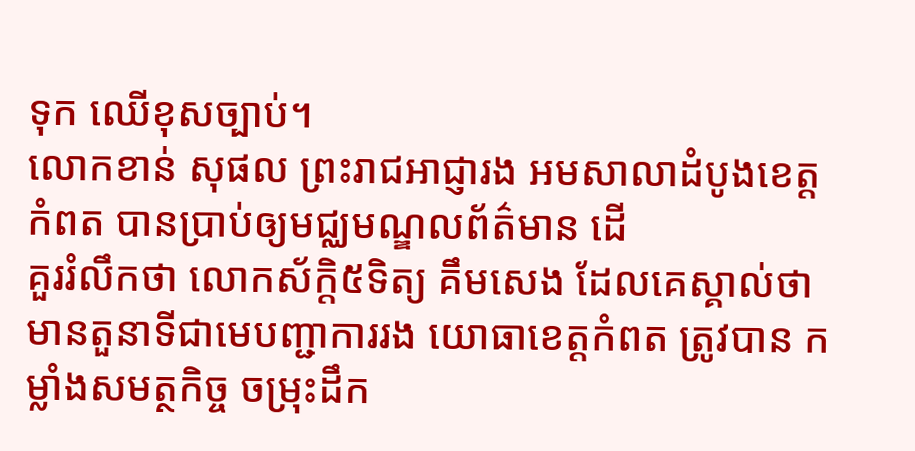ទុក ឈើខុសច្បាប់។
លោកខាន់ សុផល ព្រះរាជឣាជ្ញារង ឣមសាលាដំបូងខេត្តកំពត បានប្រាប់ឲ្យមជ្ឈមណ្ឌលព័ត៌មាន ដើ
គួររំលឹកថា លោកស័ក្តិ៥ទិត្យ គឹមសេង ដែលគេស្គាល់ថា មានតួនាទីជាមេបញ្ជាការរង យោធាខេត្តកំពត ត្រូវបាន កម្លាំងសមត្ថកិច្ច ចម្រុះដឹក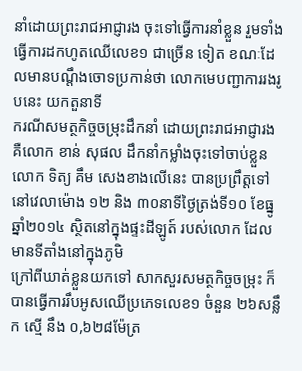នាំដោយព្រះរាជអាជ្ញារង ចុះទៅធ្វើការនាំខ្លួន រួមទាំងធ្វើការដកហូតឈើលេខ១ ជាច្រើន ទៀត ខណៈដែលមានបណ្តឹងចោទប្រកាន់ថា លោកមេបញ្ជាការរងរូបនេះ យកតួនាទី
ករណីសមត្ថកិច្ចចម្រុះដឹកនាំ ដោយព្រះរាជអាជ្ញារង គឺលោក ខាន់ សុផល ដឹកនាំកម្លាំងចុះទៅចាប់ខ្លួនលោក ទិត្យ គឹម សេងខាងលើនេះ បានប្រព្រឹត្តទៅ នៅវេលាម៉ោង ១២ និង ៣០នាទីថ្ងៃត្រង់ទី១០ ខែធ្នូ ឆ្នាំ២០១៤ ស្ថិតនៅក្នុងផ្ទះដីឡូត៍ របស់លោក ដែលមានទីតាំងនៅក្នុងភូមិ
ក្រៅពីឃាត់ខ្លួនយកទៅ សាកសួរសមត្ថកិច្ចចម្រុះ ក៏បានធ្វើការរឹបអូសឈើប្រភេទលេខ១ ចំនួន ២៦សន្លឹក ស្មើ នឹង ០,៦២៨ម៉ែត្រ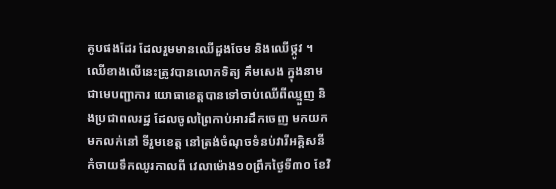គូបផងដែរ ដែលរួមមានឈើដួងចែម និងឈើថ្កូវ ។ ឈើខាងលើនេះត្រូវបានលោកទិត្យ គឹមសេង ក្នុងនាមជាមេបញ្ជាការ យោធាខេត្តបានទៅចាប់ឈើពីឈ្មួញ និងប្រជាពលរដ្ឋ ដែលចូលព្រៃកាប់អារដឹកចេញ មកយកមកលក់នៅ ទីរួមខេត្ត នៅត្រង់ចំណុចទំនប់វារីអគ្គិសនី កំចាយទឹកឈូរកាលពី វេលាម៉ោង១០ព្រឹកថ្ងៃទី៣០ ខែវិ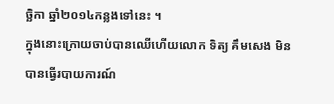ច្ឆិកា ឆ្នាំ២០១៤កន្លងទៅនេះ ។
ក្នុងនោះក្រោយចាប់បានឈើហើយលោក ទិត្យ គឹមសេង មិនបានធ្វើរបាយការណ៍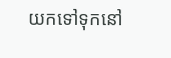យកទៅទុកនៅ